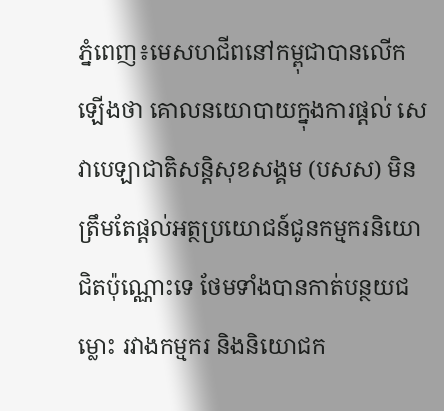ភ្នំពេញ៖មេសហជីពនៅកម្ពុជាបានលើកឡើងថា គោលនយោបាយក្នុងការផ្តល់ សេវាបេឡាជាតិសន្តិសុខសង្គម (បសស) មិនត្រឹមតែផ្តល់អត្ថប្រយោជន៍ជូនកម្មករនិយោជិតប៉ុណ្ណោះទេ ថែមទាំងបានកាត់បន្ថយជម្លោះ រវាងកម្មករ និងនិយោជក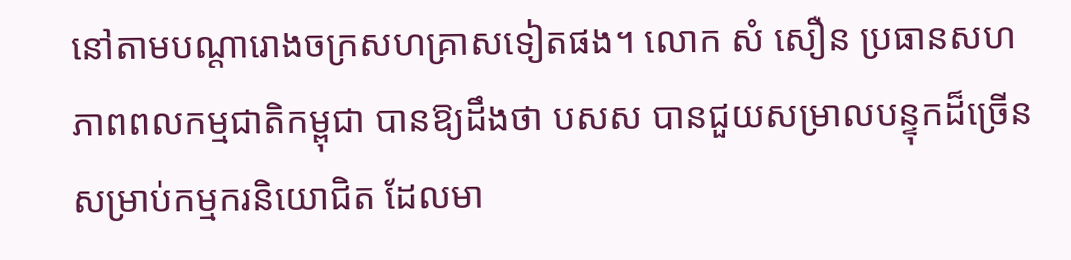នៅតាមបណ្តារោងចក្រសហគ្រាសទៀតផង។ លោក សំ សឿន ប្រធានសហភាពពលកម្មជាតិកម្ពុជា បានឱ្យដឹងថា បសស បានជួយសម្រាលបន្ទុកដ៏ច្រើនសម្រាប់កម្មករនិយោជិត ដែលមា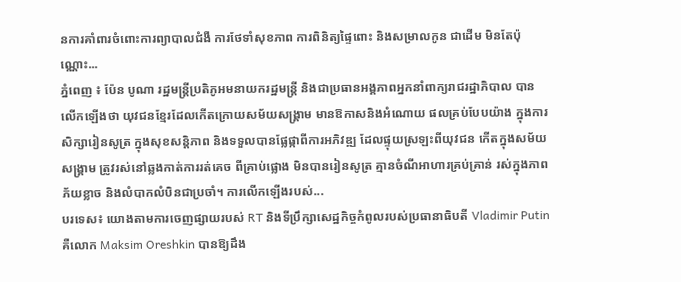នការគាំពារចំពោះការព្យាបាលជំងឺ ការថែទាំសុខភាព ការពិនិត្យផ្ទៃពោះ និងសម្រាលកូន ជាដើម មិនតែប៉ុណ្ណោះ...
ភ្នំពេញ ៖ ប៉ែន បូណា រដ្ឋមន្ត្រីប្រតិភូអមនាយករដ្ឋមន្ត្រី និងជាប្រធានអង្គភាពអ្នកនាំពាក្យរាជរដ្ឋាភិបាល បានលើកឡើងថា យុវជនខ្មែរដែលកើតក្រោយសម័យសង្គ្រាម មានឱកាសនិងអំណោយ ផលគ្រប់បែបយ៉ាង ក្នុងការសិក្សារៀនសូត្រ ក្នុងសុខសន្តិភាព និងទទួលបានផ្លែផ្កាពីការអភិវឌ្ឍ ដែលផ្ទុយស្រឡះពីយុវជន កើតក្នុងសម័យសង្គ្រាម ត្រូវរស់នៅឆ្លងកាត់ការរត់គេច ពីគ្រាប់ផ្លោង មិនបានរៀនសូត្រ គ្មានចំណីអាហារគ្រប់គ្រាន់ រស់ក្នុងភាពភ័យខ្លាច និងលំបាកលំបិនជាប្រចាំ។ ការលើកឡើងរបស់...
បរទេស៖ យោងតាមការចេញផ្សាយរបស់ RT និងទីប្រឹក្សាសេដ្ឋកិច្ចកំពូលរបស់ប្រធានាធិបតី Vladimir Putin គឺលោក Maksim Oreshkin បានឱ្យដឹង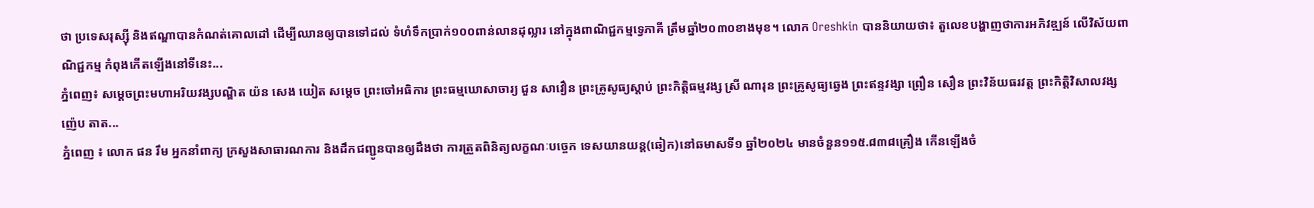ថា ប្រទេសរុស្ស៊ី និងឥណ្ឌាបានកំណត់គោលដៅ ដើម្បីឈានឲ្យបានទៅដល់ ទំហំទឹកប្រាក់១០០ពាន់លានដុល្លារ នៅក្នុងពាណិជ្ជកម្មទ្វេភាគី ត្រឹមឆ្នាំ២០៣០ខាងមុខ។ លោក Oreshkin បាននិយាយថា៖ តួលេខបង្ហាញថាការអភិវឌ្ឍន៍ លើវិស័យពាណិជ្ជកម្ម កំពុងកើតឡើងនៅទីនេះ...
ភ្នំពេញ៖ សម្តេចព្រះមហាអរិយវង្សបណ្ឌិត យ៉ន សេង យៀត សម្តេច ព្រះចៅអធិការ ព្រះធម្មឃោសាចារ្យ ជួន សាវឿន ព្រះគ្រូសូធ្យស្តាប់ ព្រះកិត្តិធម្មវង្ស ស្រី ណារុន ព្រះគ្រូសូធ្យឆ្វេង ព្រះឥន្ទវង្សា ព្រឿន សឿន ព្រះវិន័យធរវត្ត ព្រះកិត្តិវិសាលវង្ស ញ៉េប តាត...
ភ្នំពេញ ៖ លោក ផន រឹម អ្នកនាំពាក្យ ក្រសួងសាធារណការ និងដឹកជញ្ជូនបានឲ្យដឹងថា ការត្រួតពិនិត្យលក្ខណៈបច្ចេក ទេសយានយន្ត(ឆៀក)នៅឆមាសទី១ ឆ្នាំ២០២៤ មានចំនួន១១៥.៨៣៨គ្រឿង កើនឡើងចំ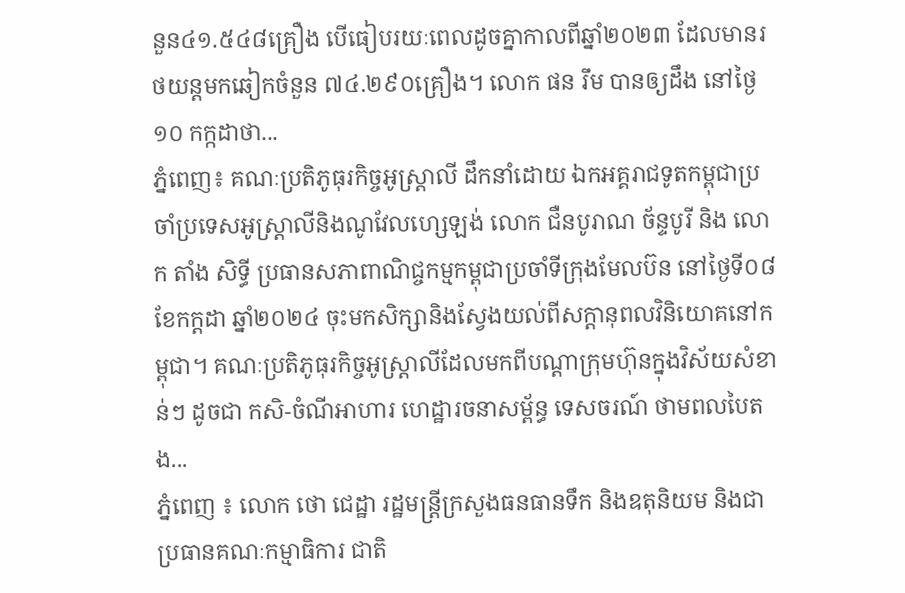នួន៤១.៥៤៨គ្រឿង បើធៀបរយៈពេលដូចគ្នាកាលពីឆ្នាំ២០២៣ ដែលមានរថយន្តមកឆៀកចំនួន ៧៤.២៩០គ្រឿង។ លោក ផន រឹម បានឲ្យដឹង នៅថ្ងៃ១០ កក្កដាថា...
ភ្នំពេញ៖ គណៈប្រតិភូធុរកិច្ចអូស្រ្តាលី ដឹកនាំដោយ ឯកអគ្គរាជទូតកម្ពុជាប្រចាំប្រទេសអូស្រ្តាលីនិងណូវែលហ្សេឡង់ លោក ជឺនបូរាណ ច័ន្ទបូរី និង លោក តាំង សិទ្ធី ប្រធានសភាពាណិជ្ចកម្មកម្ពុជាប្រចាំទីក្រុងមែលប៊ន នៅថ្ងៃទី០៨ ខែកក្ដដា ឆ្នាំ២០២៤ ចុះមកសិក្សានិងស្វែងយល់ពីសក្តានុពលវិនិយោគនៅកម្ពុជា។ គណៈប្រតិភូធុរកិច្ចអូស្រ្តាលីដែលមកពីបណ្ដាក្រុមហ៊ុនក្នុងវិស័យសំខាន់ៗ ដូចជា កសិ-ចំណីអាហារ ហេដ្ឋារចនាសម្ព័ន្ធ ទេសចរណ៍ ថាមពលបៃតង...
ភ្នំពេញ ៖ លោក ថោ ជេដ្ឋា រដ្ឋមន្ត្រីក្រសួងធនធានទឹក និងឧតុនិយម និងជាប្រធានគណៈកម្មាធិការ ជាតិ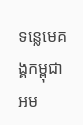ទន្លេមេគង្គកម្ពុជា អម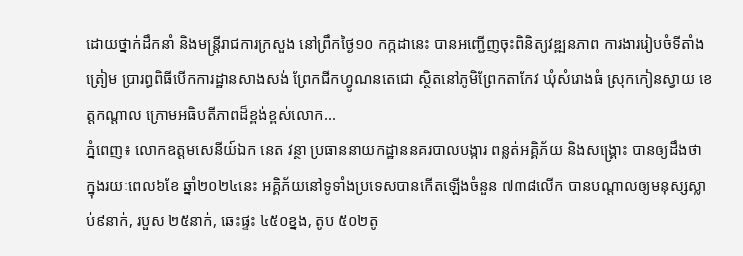ដោយថ្នាក់ដឹកនាំ និងមន្ត្រីរាជការក្រសួង នៅព្រឹកថ្ងៃ១០ កក្កដានេះ បានអញ្ជើញចុះពិនិត្យវឌ្ឍនភាព ការងាររៀបចំទីតាំងត្រៀម ប្រារព្ធពិធីបើកការដ្ឋានសាងសង់ ព្រែកជីកហ្វូណនតេជោ ស្ថិតនៅភូមិព្រែកតាកែវ ឃុំសំរោងធំ ស្រុកកៀនស្វាយ ខេត្តកណ្ដាល ក្រោមអធិបតីភាពដ៏ខ្ពង់ខ្ពស់លោក...
ភ្នំពេញ៖ លោកឧត្តមសេនីយ៍ឯក នេត វន្ថា ប្រធាននាយកដ្ឋាននគរបាលបង្ការ ពន្លត់អគ្គិភ័យ និងសង្គ្រោះ បានឲ្យដឹងថា ក្នុងរយៈពេល៦ខែ ឆ្នាំ២០២៤នេះ អគ្គិភ័យនៅទូទាំងប្រទេសបានកើតឡើងចំនួន ៧៣៨លើក បានបណ្ដាលឲ្យមនុស្សស្លាប់៩នាក់, របួស ២៥នាក់, ឆេះផ្ទះ ៤៥០ខ្នង, តូប ៥០២តូ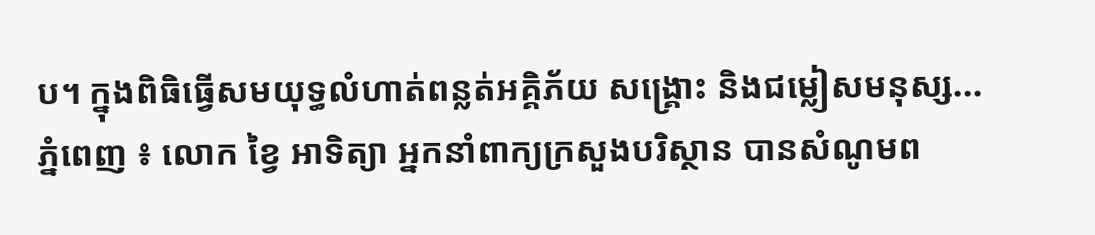ប។ ក្នុងពិធិធ្វើសមយុទ្ធលំហាត់ពន្លត់អគ្គិភ័យ សង្គ្រោះ និងជម្លៀសមនុស្ស...
ភ្នំពេញ ៖ លោក ខ្វៃ អាទិត្យា អ្នកនាំពាក្យក្រសួងបរិស្ថាន បានសំណូមព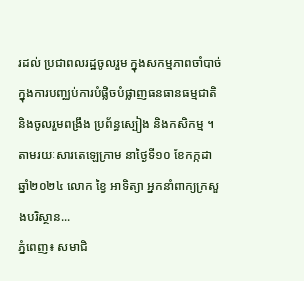រដល់ ប្រជាពលរដ្ឋចូលរួម ក្នុងសកម្មភាពចាំបាច់ ក្នុងការបញ្ឈប់ការបំផ្លិចបំផ្លាញធនធានធម្មជាតិ និងចូលរួមពង្រឹង ប្រព័ន្ធស្បៀង និងកសិកម្ម ។ តាមរយៈសារតេឡេក្រាម នាថ្ងៃទី១០ ខែកក្កដា ឆ្នាំ២០២៤ លោក ខ្វៃ អាទិត្យា អ្នកនាំពាក្យក្រសួងបរិស្ថាន...
ភ្នំពេញ៖ សមាជិ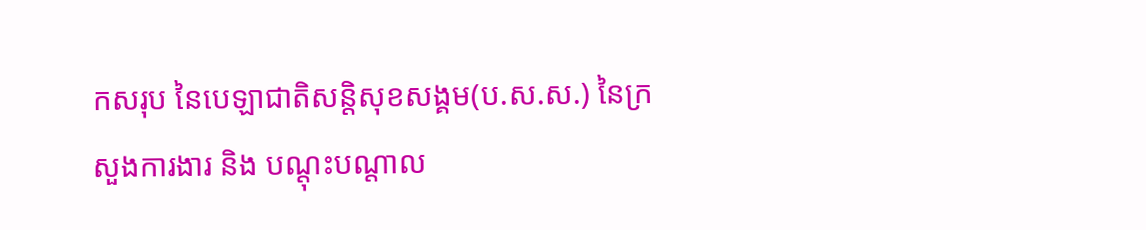កសរុប នៃបេឡាជាតិសន្តិសុខសង្គម(ប.ស.ស.) នៃក្រសួងការងារ និង បណ្តុះបណ្តាល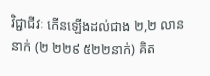វិជ្ជាជីវៈ កើនឡើងដល់ជាង ២,២ លាននាក់ (២ ២២៩ ៥២២នាក់) គិត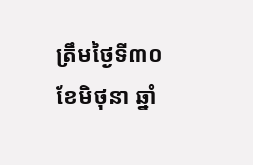ត្រឹមថ្ងៃទី៣០ ខែមិថុនា ឆ្នាំ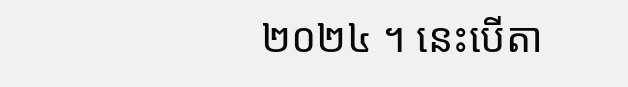២០២៤ ។ នេះបើតា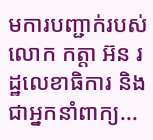មការបញ្ជាក់របស់ លោក កត្តា អ៊ន រដ្ឋលេខាធិការ និងជាអ្នកនាំពាក្យ...